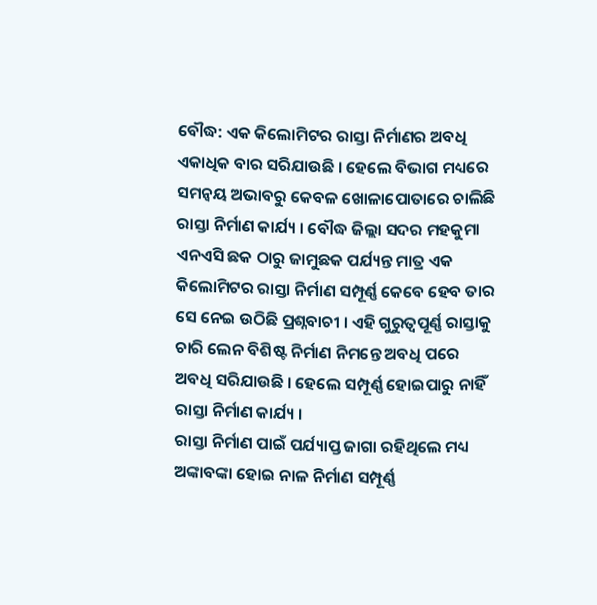ବୌଦ୍ଧ: ଏକ କିଲୋମିଟର ରାସ୍ତା ନିର୍ମାଣର ଅବଧି ଏକାଧିକ ବାର ସରିଯାଉଛି । ହେଲେ ବିଭାଗ ମଧ୍ୟରେ ସମନ୍ବୟ ଅଭାବରୁ କେବଳ ଖୋଳାପୋତାରେ ଚାଲିଛି ରାସ୍ତା ନିର୍ମାଣ କାର୍ଯ୍ୟ । ବୌଦ୍ଧ ଜିଲ୍ଲା ସଦର ମହକୁମା ଏନଏସି ଛକ ଠାରୁ ଜାମୁଛକ ପର୍ଯ୍ୟନ୍ତ ମାତ୍ର ଏକ କିଲୋମିଟର ରାସ୍ତା ନିର୍ମାଣ ସମ୍ପୂର୍ଣ୍ଣ କେବେ ହେବ ତାର ସେ ନେଇ ଉଠିଛି ପ୍ରଶ୍ନବାଚୀ । ଏହି ଗୁରୁତ୍ବପୂର୍ଣ୍ଣ ରାସ୍ତାକୁ ଚାରି ଲେନ ବିଶିଷ୍ଟ ନିର୍ମାଣ ନିମନ୍ତେ ଅବଧି ପରେ ଅବଧି ସରିଯାଉଛି । ହେଲେ ସମ୍ପୂର୍ଣ୍ଣ ହୋଇପାରୁ ନାହିଁ ରାସ୍ତା ନିର୍ମାଣ କାର୍ଯ୍ୟ ।
ରାସ୍ତା ନିର୍ମାଣ ପାଇଁ ପର୍ଯ୍ୟାପ୍ତ ଜାଗା ରହିଥିଲେ ମଧ୍ୟ ଅଙ୍କାବଙ୍କା ହୋଇ ନାଳ ନିର୍ମାଣ ସମ୍ପୂର୍ଣ୍ଣ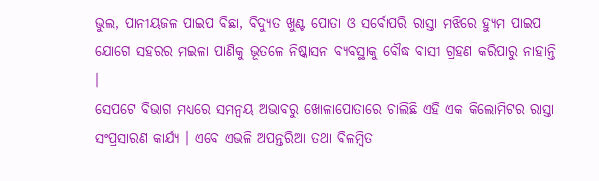ଭୁଲ, ପାନୀୟଜଳ ପାଇପ ବିଛା, ବିଦ୍ୟୁତ ଖୁଣ୍ଟ ପୋତା ଓ ସର୍ବୋପରି ରାସ୍ତା ମଝିରେ ହ୍ୟୁମ ପାଇପ ଯୋଗେ ସହରର ମଇଳା ପାଣିକୁ ଭୂତଳେ ନିଷ୍କାସନ ବ୍ୟବସ୍ଥାକୁ ବୌଦ୍ଧ ବାସୀ ଗ୍ରହଣ କରିପାରୁ ନାହାନ୍ତି ।
ସେପଟେ ବିଭାଗ ମଧ୍ୟରେ ସମନ୍ବୟ ଅଭାବରୁ ଖୋଳାପୋତାରେ ଚାଲିଛି ଏହି ଏକ କିଲୋମିଟର ରାସ୍ତା ସଂପ୍ରସାରଣ କାର୍ଯ୍ୟ । ଏବେ ଏଭଳି ଅପନ୍ତରିଆ ତଥା ବିଳମ୍ବିତ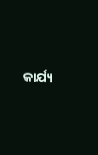କାର୍ଯ୍ୟ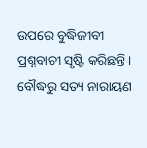ଉପରେ ବୁଦ୍ଧିଜୀବୀ ପ୍ରଶ୍ନବାଚୀ ସୃଷ୍ଟି କରିଛନ୍ତି ।
ବୌଦ୍ଧରୁ ସତ୍ୟ ନାରାୟଣ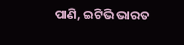ପାଣି, ଇଟିଭି ଭାରତ